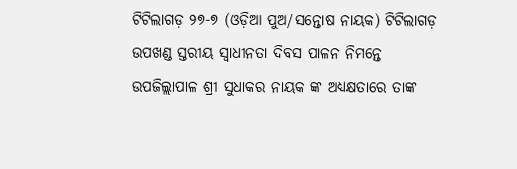ଟିଟିଲାଗଡ଼ ୨୭-୭ (ଓଡ଼ିଆ ପୁଅ/ସନ୍ତୋଷ ନାୟକ) ଟିଟିଲାଗଡ଼ ଉପଖଣ୍ଡ ସ୍ତରୀୟ ସ୍ୱାଧୀନତା ଦିବସ ପାଳନ ନିମନ୍ତେ ଉପଜିଲ୍ଲାପାଳ ଶ୍ରୀ ସୁଧାକର ନାୟକ ଙ୍କ ଅଧ୍ୟକ୍ଷତାରେ ତାଙ୍କ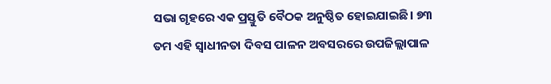ସଭା ଗୃହରେ ଏକ ପ୍ରସ୍ତୁତି ବୈଠକ ଅନୁଷ୍ଠିତ ହୋଇଯାଇଛି। ୭୩ ତମ ଏହି ସ୍ୱାଧୀନତା ଦିବସ ପାଳନ ଅବସରରେ ଉପଜିଲ୍ଲାପାଳ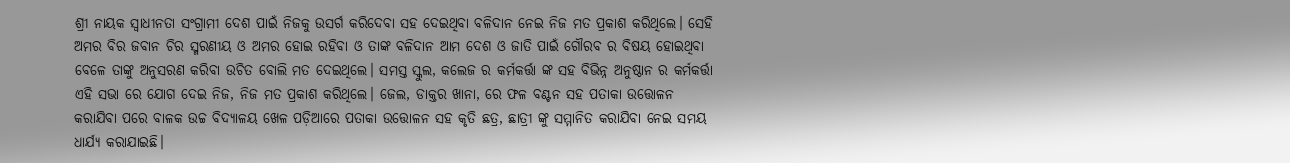ଶ୍ରୀ ନାୟକ ସ୍ୱାଧୀନତା ସଂଗ୍ରାମୀ ଦେଶ ପାଇଁ ନିଜକୁ ଉସର୍ଗ କରିଦେବା ସହ ଦେଇଥିବା ବଳିଦାନ ନେଇ ନିଜ ମତ ପ୍ରକାଶ କରିଥିଲେ। ସେହି ଅମର ବିର ଜବାନ ଚିର ସ୍ମରଣୀୟ ଓ ଅମର ହୋଇ ରହିବା ଓ ତାଙ୍କ ବଳିଦାନ ଆମ ଦେଶ ଓ ଜାତି ପାଇଁ ଗୌରବ ର ବିଷୟ ହୋଇଥିବା ବେଳେ ତାଙ୍କୁ ଅନୁସରଣ କରିବା ଉଚିତ ବୋଲି ମତ ଦେଇଥିଲେ। ସମସ୍ତ ସ୍କୁଲ, କଲେଜ ର କର୍ମକର୍ତ୍ତା ଙ୍କ ସହ ବିଭିନ୍ନ ଅନୁଷ୍ଠାନ ର କର୍ମକର୍ତ୍ତା ଏହି ସଭା ରେ ଯୋଗ ଦେଇ ନିଜ, ନିଜ ମତ ପ୍ରକାଶ କରିଥିଲେ। ଜେଲ, ଡାକ୍ତର ଖାନା, ରେ ଫଳ ବଣ୍ଟନ ସହ ପତାକା ଉତ୍ତୋଳନ କରାଯିବା ପରେ ବାଳକ ଉଚ୍ଚ ବିଦ୍ୟାଳୟ ଖେଳ ପଡ଼ିଆରେ ପତାକା ଉତ୍ତୋଳନ ସହ କୃତି ଛତ୍ର, ଛାତ୍ରୀ ଙ୍କୁ ସମ୍ମାନିତ କରାଯିବା ନେଇ ସମୟ ଧାର୍ଯ୍ୟ କରାଯାଇଛି।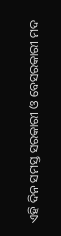ଏହି ଦିନ ସମସ୍ତ ସରକାରୀ ଓ ବେସରକାରୀ ମଦ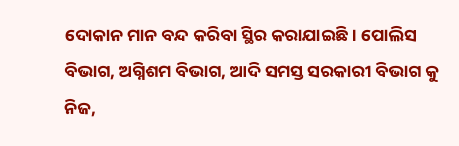ଦୋକାନ ମାନ ବନ୍ଦ କରିବା ସ୍ଥିର କରାଯାଇଛି। ପୋଲିସ ବିଭାଗ, ଅଗ୍ନିଶମ ବିଭାଗ, ଆଦି ସମସ୍ତ ସରକାରୀ ବିଭାଗ କୁ ନିଜ,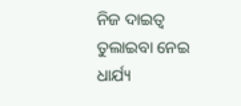ନିଜ ଦାଇତ୍ୱ ତୁଲାଇବା ନେଇ ଧାର୍ଯ୍ୟ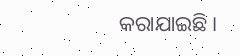କରାଯାଇଛି।